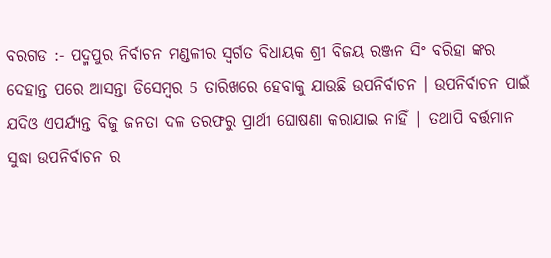ବରଗଡ :- ପଦ୍ମପୁର ନିର୍ବାଚନ ମଣ୍ଡଳୀର ସ୍ବର୍ଗତ ବିଧାୟକ ଶ୍ରୀ ବିଜୟ ରଞ୍ଜନ ସିଂ ବରିହା ଙ୍କର ଦେହାନ୍ତ ପରେ ଆସନ୍ତା ଡିସେମ୍ବର 5 ତାରିଖରେ ହେବାକୁ ଯାଉଛି ଉପନିର୍ବାଚନ । ଉପନିର୍ବାଚନ ପାଇଁ ଯଦିଓ ଏପର୍ଯ୍ୟନ୍ତ ବିଜୁ ଜନତା ଦଳ ତରଫରୁ ପ୍ରାର୍ଥୀ ଘୋଷଣା କରାଯାଇ ନାହିଁ | ତଥାପି ବର୍ତ୍ତମାନ ସୁଦ୍ଧା ଉପନିର୍ବାଚନ ର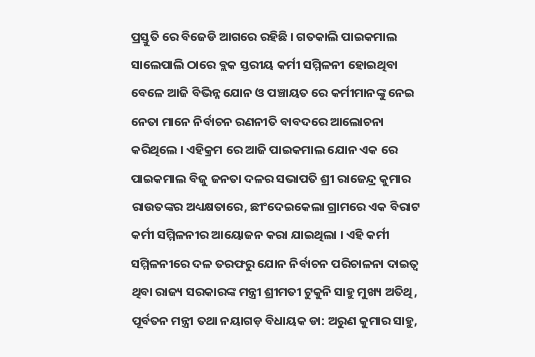ପ୍ରସ୍ତୁତି ରେ ବିଜେଡି ଆଗରେ ରହିଛି । ଗତକାଲି ପାଇକମାଲ ସାଲେପାଲି ଠାରେ ବ୍ଲକ ସ୍ତରୀୟ କର୍ମୀ ସମ୍ମିଳନୀ ହୋଇଥିବା ବେଳେ ଆଜି ବିଭିନ୍ନ ଯୋନ ଓ ପଞ୍ଚାୟତ ରେ କର୍ମୀମାନଙ୍କୁ ନେଇ ନେତା ମାନେ ନିର୍ବାଚନ ରଣନୀତି ବାବଦରେ ଆଲୋଚନା କରିଥିଲେ । ଏହିକ୍ରମ ରେ ଆଜି ପାଇକମାଲ ଯୋନ ଏକ ରେ ପାଇକମାଲ ବିଜୁ ଜନତା ଦଳର ସଭାପତି ଶ୍ରୀ ରାଜେନ୍ଦ୍ର କୁମାର ରାଉତଙ୍କର ଅଧ୍ୟକ୍ଷତାରେ, ଛୀଂଦେଇକେଲା ଗ୍ରାମରେ ଏକ ବିରାଟ କର୍ମୀ ସମ୍ମିଳନୀର ଆୟୋଜନ କରା ଯାଇଥିଲା । ଏହି କର୍ମୀ ସମ୍ମିଳନୀରେ ଦଳ ତରଫରୁ ଯୋନ ନିର୍ବାଚନ ପରିଚାଳନା ଦାଇତ୍ଵ ଥିବା ରାଜ୍ୟ ସରକାରଙ୍କ ମନ୍ତ୍ରୀ ଶ୍ରୀମତୀ ଟୁକୁନି ସାହୁ ମୁଖ୍ୟ ଅତିଥି, ପୂର୍ବତନ ମନ୍ତ୍ରୀ ତଥା ନୟାଗଡ଼ ବିଧାୟକ ଡା: ଅରୁଣ କୁମାର ସାହୁ,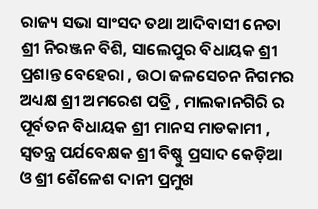ରାଜ୍ୟ ସଭା ସାଂସଦ ତଥା ଆଦିବାସୀ ନେତା ଶ୍ରୀ ନିରଞ୍ଜନ ବିଶି, ସାଲେପୁର ବିଧାୟକ ଶ୍ରୀ ପ୍ରଶାନ୍ତ ବେହେରା , ଉଠା ଜଳସେଚନ ନିଗମର ଅଧ୍ୟକ୍ଷ ଶ୍ରୀ ଅମରେଶ ପତ୍ରି , ମାଲକାନଗିରି ର ପୂର୍ବତନ ବିଧାୟକ ଶ୍ରୀ ମାନସ ମାଡକାମୀ , ସ୍ୱତନ୍ତ୍ର ପର୍ଯବେକ୍ଷକ ଶ୍ରୀ ବିଷ୍ଣୁ ପ୍ରସାଦ କେଡ଼ିଆ ଓ ଶ୍ରୀ ଶୈଳେଶ ଦାନୀ ପ୍ରମୁଖ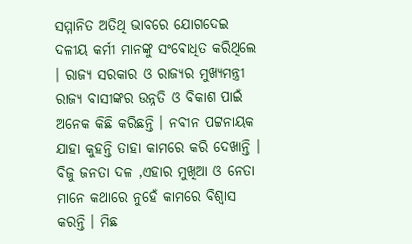ସମ୍ମାନିତ ଅତିଥି ଭାବରେ ଯୋଗଦେଇ ଦଳୀୟ କର୍ମୀ ମାନଙ୍କୁ ସଂଵୋଧିତ କରିଥିଲେ । ରାଜ୍ୟ ସରକାର ଓ ରାଜ୍ୟର ମୁଖ୍ୟମନ୍ତ୍ରୀ ରାଜ୍ୟ ବାସୀଙ୍କର ଉନ୍ନତି ଓ ବିକାଶ ପାଇଁ ଅନେକ କିଛି କରିଛନ୍ତି । ନବୀନ ପଟ୍ଟନାୟକ ଯାହା କୁହନ୍ତି ତାହା କାମରେ କରି ଦେଖାନ୍ତି । ବିଜୁ ଜନତା ଦଳ ,ଏହାର ମୁଖିଆ ଓ ନେତା ମାନେ କଥାରେ ନୁହେଁ କାମରେ ବିଶ୍ୱାସ କରନ୍ତି । ମିଛ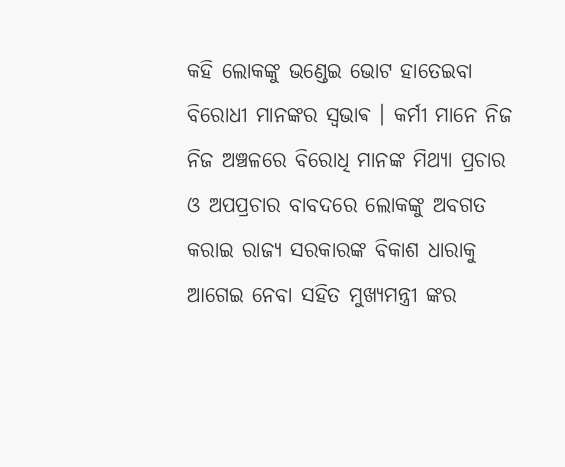କହି ଲୋକଙ୍କୁ ଭଣ୍ଡେଇ ଭୋଟ ହାତେଇବା ବିରୋଧୀ ମାନଙ୍କର ସ୍ଵଭାଵ । କର୍ମୀ ମାନେ ନିଜ ନିଜ ଅଞ୍ଚଳରେ ବିରୋଧି ମାନଙ୍କ ମିଥ୍ଯା ପ୍ରଚାର ଓ ଅପପ୍ରଚାର ବାବଦରେ ଲୋକଙ୍କୁ ଅବଗତ କରାଇ ରାଜ୍ୟ ସରକାରଙ୍କ ବିକାଶ ଧାରାକୁ ଆଗେଇ ନେବା ସହିତ ମୁଖ୍ୟମନ୍ତ୍ରୀ ଙ୍କର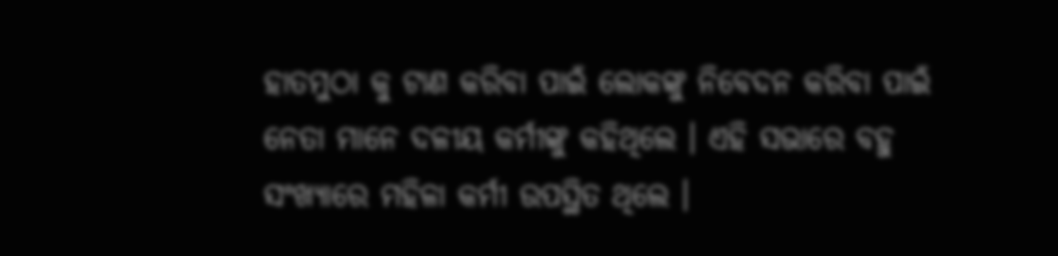ହାତମୁଠା କୁ ଟାଣ କରିବା ପାଇଁ ଲୋକଙ୍କୁ ନିବେଦନ କରିବା ପାଇଁ ନେତା ମାନେ ଦଳୀୟ କର୍ମୀଙ୍କୁ କହିଥିଲେ । ଏହି ସଭାରେ ବହୁ ସଂଖ୍ୟାରେ ମହିଳା କର୍ମୀ ଉପସ୍ଥିତ ଥିଲେ ।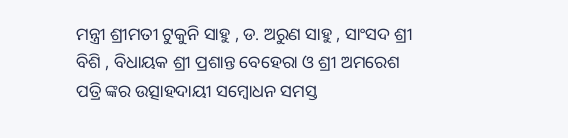ମନ୍ତ୍ରୀ ଶ୍ରୀମତୀ ଟୁକୁନି ସାହୁ , ଡ. ଅରୁଣ ସାହୁ , ସାଂସଦ ଶ୍ରୀ ବିଶି , ବିଧାୟକ ଶ୍ରୀ ପ୍ରଶାନ୍ତ ବେହେରା ଓ ଶ୍ରୀ ଅମରେଶ ପତ୍ରି ଙ୍କର ଉତ୍ସାହଦାୟୀ ସମ୍ବୋଧନ ସମସ୍ତ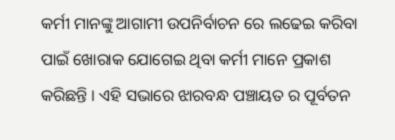କର୍ମୀ ମାନଙ୍କୁ ଆଗାମୀ ଉପନିର୍ବାଚନ ରେ ଲଢେଇ କରିବା ପାଇଁ ଖୋରାକ ଯୋଗେଇ ଥିବା କର୍ମୀ ମାନେ ପ୍ରକାଶ କରିଛନ୍ତି । ଏହି ସଭାରେ ଝାରବନ୍ଧ ପଞ୍ଚାୟତ ର ପୂର୍ବତନ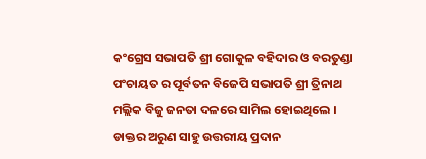କଂଗ୍ରେସ ସଭାପତି ଶ୍ରୀ ଗୋକୁଳ ବହିଦାର ଓ ବରତୁଣ୍ଡା ପଂଚାୟତ ର ପୂର୍ବତନ ବିଜେପି ସଭାପତି ଶ୍ରୀ ତ୍ରିନାଥ ମଲ୍ଲିକ ବିଜୁ ଜନତା ଦଳରେ ସାମିଲ ହୋଇଥିଲେ । ଡାକ୍ତର ଅରୁଣ ସାହୁ ଉତ୍ତରୀୟ ପ୍ରଦାନ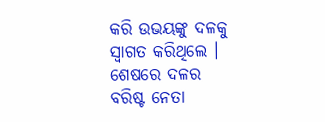କରି ଉଭୟଙ୍କୁ ଦଳକୁ ସ୍ୱାଗତ କରିଥିଲେ । ଶେଷରେ ଦଳର ବରିଷ୍ଟ ନେତା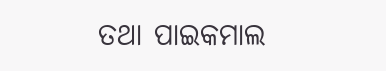ତଥା ପାଇକମାଲ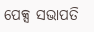ପେକ୍ସ ସଭାପତି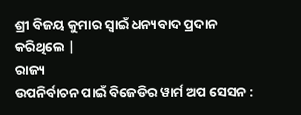ଶ୍ରୀ ବିଜୟ କୁମାର ସ୍ୱାଇଁ ଧନ୍ୟବାଦ ପ୍ରଦାନ କରିଥିଲେ |
ରାଜ୍ୟ
ଉପନିର୍ବାଚନ ପାଇଁ ବିଜେଡିର ୱାର୍ମ ଅପ ସେସନ :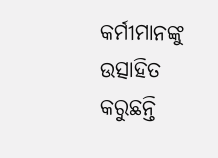କର୍ମୀମାନଙ୍କୁ ଉତ୍ସାହିତ କରୁଛନ୍ତି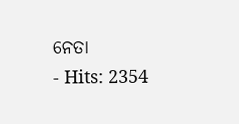ନେତା
- Hits: 2354